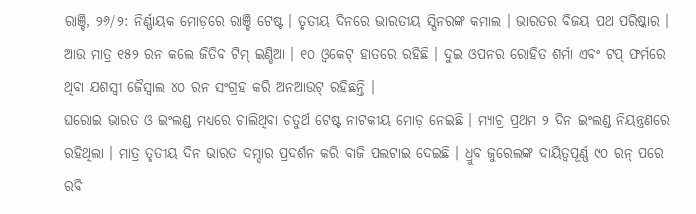ରାଞ୍ଚି, ୨୬/୨: ନିର୍ଣ୍ଣାୟକ ମୋଡ଼ରେ ରାଞ୍ଚି ଟେଷ୍ଟ । ତୃତୀୟ ଦିନରେ ଭାରତୀୟ ସ୍ପିନରଙ୍କ କମାଲ । ଭାରତର ବିଜୟ ପଥ ପରିଷ୍କାର । ଆଉ ମାତ୍ର ୧୫୨ ରନ କଲେ ଜିତିବ ଟିମ୍ ଇଣ୍ଡିଆ । ୧୦ ଓ୍ବକେଟ୍ ହାତରେ ରହିଛି । ଦୁଇ ଓପନର ରୋହିତ ଶର୍ମା ଏବଂ ଟପ୍ ଫର୍ମରେ ଥିବା ଯଶସ୍ବୀ ଜୈସ୍ବାଲ ୪୦ ରନ ସଂଗ୍ରହ କରି ଅନଆଉଟ୍ ରହିଛନ୍ତି ।
ଘରୋଇ ଭାରତ ଓ ଇଂଲଣ୍ଡ ମଧ୍ୟରେ ଚାଲିଥିବା ଚତୁର୍ଥ ଟେଷ୍ଟ ନାଟକୀୟ ମୋଡ଼ ନେଇଛି । ମ୍ୟାଚ୍ର ପ୍ରଥମ ୨ ଦିନ ଇଂଲଣ୍ଡ ନିୟନ୍ତ୍ରଣରେ ରହିଥିଲା । ମାତ୍ର ତୃତୀୟ ଦିନ ଭାରତ ଦମ୍ଦାର ପ୍ରଦର୍ଶନ କରି ବାଜି ପଲଟାଇ ଦେଇଛି । ଧ୍ରୁବ ଜୁରେଲଙ୍କ ଦାୟିତ୍ୱପୂର୍ଣ୍ଣ ୯୦ ରନ୍ ପରେ ରବି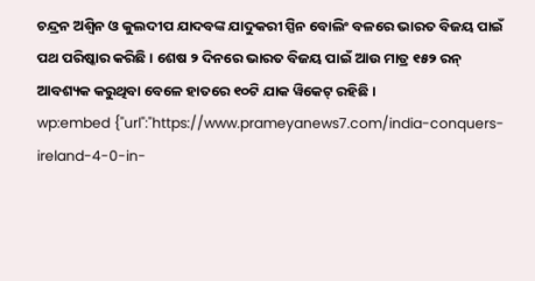ଚନ୍ଦ୍ରନ ଅଶ୍ୱିନ ଓ କୁଲଦୀପ ଯାଦବଙ୍କ ଯାଦୁକରୀ ସ୍ପିନ ବୋଲିଂ ବଳରେ ଭାରତ ବିଜୟ ପାଇଁ ପଥ ପରିଷ୍କାର କରିଛି । ଶେଷ ୨ ଦିନରେ ଭାରତ ବିଜୟ ପାଇଁ ଆଉ ମାତ୍ର ୧୫୨ ରନ୍ ଆବଶ୍ୟକ କରୁଥିବା ବେଳେ ହାତରେ ୧୦ଟି ଯାକ ୱିକେଟ୍ ରହିଛି ।
wp:embed {"url":"https://www.prameyanews7.com/india-conquers-ireland-4-0-in-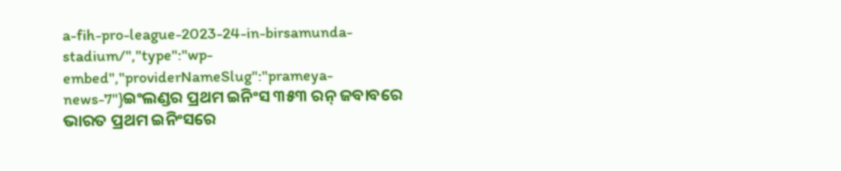a-fih-pro-league-2023-24-in-birsamunda-stadium/","type":"wp-embed","providerNameSlug":"prameya-news-7"}ଇଂଲଣ୍ଡର ପ୍ରଥମ ଇନିଂସ ୩୫୩ ରନ୍ ଜବାବରେ ଭାରତ ପ୍ରଥମ ଇନିଂସରେ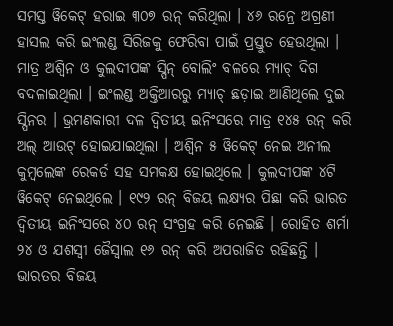ସମସ୍ତ ୱିକେଟ୍ ହରାଇ ୩୦୭ ରନ୍ କରିଥିଲା । ୪୬ ରନ୍ରେ ଅଗ୍ରଣୀ ହାସଲ କରି ଇଂଲଣ୍ଡ ସିରିଜକୁ ଫେରିବା ପାଇଁ ପ୍ରସ୍ତୁତ ହେଉଥିଲା । ମାତ୍ର ଅଶ୍ୱିନ ଓ କୁଲଦୀପଙ୍କ ସ୍ପିନ୍ ବୋଲିଂ ବଳରେ ମ୍ୟାଚ୍ ଦିଗ ବଦଳାଇଥିଲା । ଇଂଲଣ୍ଡ ଅକ୍ତିଆରରୁ ମ୍ୟାଚ୍ ଛଡ଼ାଇ ଆଣିଥିଲେ ଦୁଇ ସ୍ପିନର । ଭ୍ରମଣକାରୀ ଦଳ ଦ୍ୱିତୀୟ ଇନିଂସରେ ମାତ୍ର ୧୪୫ ରନ୍ କରି ଅଲ୍ ଆଉଟ୍ ହୋଇଯାଇଥିଲା । ଅଶ୍ୱିନ ୫ ୱିକେଟ୍ ନେଇ ଅନୀଲ କୁମ୍ବଲେଙ୍କ ରେକର୍ଡ ସହ ସମକକ୍ଷ ହୋଇଥିଲେ । କୁଲଦୀପଙ୍କ ୪ଟି ୱିକେଟ୍ ନେଇଥିଲେ । ୧୯୨ ରନ୍ ବିଜୟ ଲକ୍ଷ୍ୟର ପିଛା କରି ଭାରତ ଦ୍ୱିତୀୟ ଇନିଂସରେ ୪୦ ରନ୍ ସଂଗ୍ରହ କରି ନେଇଛି । ରୋହିତ ଶର୍ମା ୨୪ ଓ ଯଶସ୍ୱୀ ଜୈସ୍ୱାଲ ୧୬ ରନ୍ କରି ଅପରାଜିତ ରହିଛନ୍ତି । ଭାରତର ବିଜୟ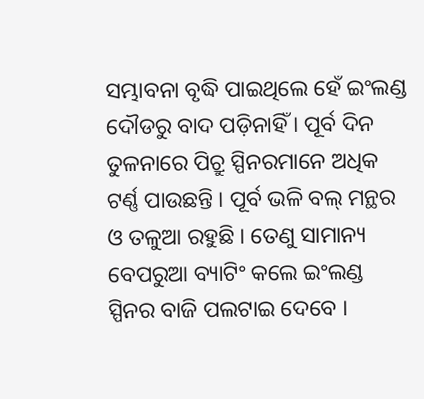ସମ୍ଭାବନା ବୃଦ୍ଧି ପାଇଥିଲେ ହେଁ ଇଂଲଣ୍ଡ ଦୌଡରୁ ବାଦ ପଡ଼ିନାହିଁ । ପୂର୍ବ ଦିନ ତୁଳନାରେ ପିଚ୍ରୁ ସ୍ପିନରମାନେ ଅଧିକ ଟର୍ଣ୍ଣ ପାଉଛନ୍ତି । ପୂର୍ବ ଭଳି ବଲ୍ ମନ୍ଥର ଓ ତଳୁଆ ରହୁଛି । ତେଣୁ ସାମାନ୍ୟ ବେପରୁଆ ବ୍ୟାଟିଂ କଲେ ଇଂଲଣ୍ଡ ସ୍ପିନର ବାଜି ପଲଟାଇ ଦେବେ ।